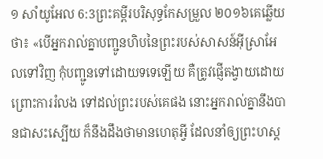១ សាំយូអែល 6:3ព្រះគម្ពីរបរិសុទ្ធកែសម្រួល ២០១៦គេឆ្លើយថា៖ «បើអ្នករាល់គ្នាបញ្ជូនហិបនៃព្រះរបស់សាសន៍អ៊ីស្រាអែលទៅវិញ កុំបញ្ជូនទៅដោយទទេឡើយ គឺត្រូវផ្ញើតង្វាយដោយព្រោះការរំលង ទៅដល់ព្រះរបស់គេផង នោះអ្នករាល់គ្នានឹងបានជាសះស្បើយ ក៏នឹងដឹងថាមានហេតុអ្វី ដែលនាំឲ្យព្រះហស្ត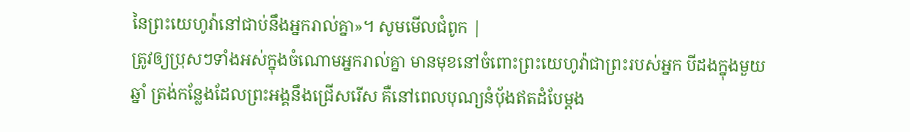នៃព្រះយេហូវ៉ានៅជាប់នឹងអ្នករាល់គ្នា»។ សូមមើលជំពូក |
ត្រូវឲ្យប្រុសៗទាំងអស់ក្នុងចំណោមអ្នករាល់គ្នា មានមុខនៅចំពោះព្រះយេហូវ៉ាជាព្រះរបស់អ្នក បីដងក្នុងមួយឆ្នាំ ត្រង់កន្លែងដែលព្រះអង្គនឹងជ្រើសរើស គឺនៅពេលបុណ្យនំបុ័ងឥតដំបែម្តង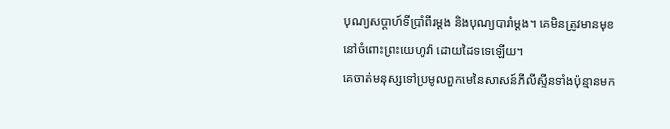បុណ្យសប្ដាហ៍ទីប្រាំពីរម្តង និងបុណ្យបារាំម្តង។ គេមិនត្រូវមានមុខនៅចំពោះព្រះយេហូវ៉ា ដោយដៃទទេឡើយ។
គេចាត់មនុស្សទៅប្រមូលពួកមេនៃសាសន៍ភីលីស្ទីនទាំងប៉ុន្មានមក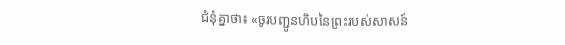ជំនុំគ្នាថា៖ «ចូរបញ្ជូនហិបនៃព្រះរបស់សាសន៍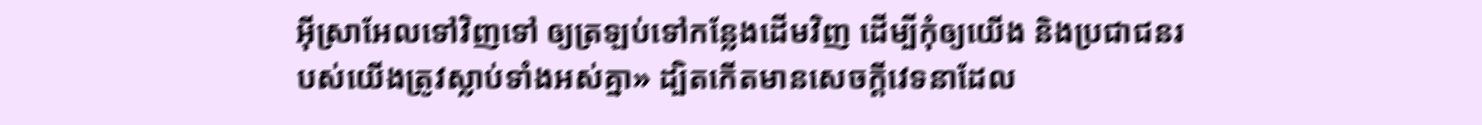អ៊ីស្រាអែលទៅវិញទៅ ឲ្យត្រឡប់ទៅកន្លែងដើមវិញ ដើម្បីកុំឲ្យយើង និងប្រជាជនរបស់យើងត្រូវស្លាប់ទាំងអស់គ្នា» ដ្បិតកើតមានសេចក្ដីវេទនាដែល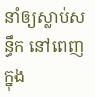នាំឲ្យស្លាប់សន្ធឹក នៅពេញក្នុង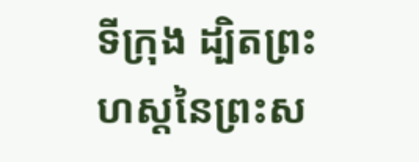ទីក្រុង ដ្បិតព្រះហស្តនៃព្រះស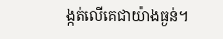ង្កត់លើគេជាយ៉ាងធ្ងន់។